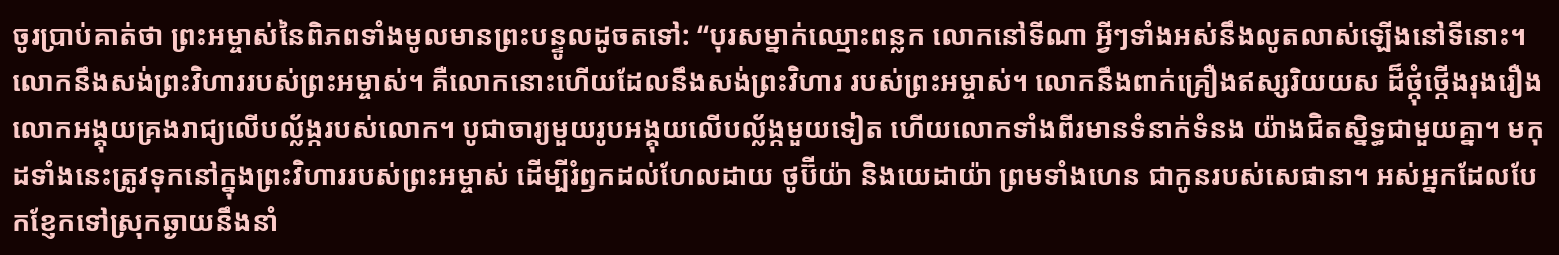ចូរប្រាប់គាត់ថា ព្រះអម្ចាស់នៃពិភពទាំងមូលមានព្រះបន្ទូលដូចតទៅ: “បុរសម្នាក់ឈ្មោះពន្លក លោកនៅទីណា អ្វីៗទាំងអស់នឹងលូតលាស់ឡើងនៅទីនោះ។ លោកនឹងសង់ព្រះវិហាររបស់ព្រះអម្ចាស់។ គឺលោកនោះហើយដែលនឹងសង់ព្រះវិហារ របស់ព្រះអម្ចាស់។ លោកនឹងពាក់គ្រឿងឥស្សរិយយស ដ៏ថ្កុំថ្កើងរុងរឿង លោកអង្គុយគ្រងរាជ្យលើបល្ល័ង្ករបស់លោក។ បូជាចារ្យមួយរូបអង្គុយលើបល្ល័ង្កមួយទៀត ហើយលោកទាំងពីរមានទំនាក់ទំនង យ៉ាងជិតស្និទ្ធជាមួយគ្នា។ មកុដទាំងនេះត្រូវទុកនៅក្នុងព្រះវិហាររបស់ព្រះអម្ចាស់ ដើម្បីរំឭកដល់ហែលដាយ ថូប៊ីយ៉ា និងយេដាយ៉ា ព្រមទាំងហេន ជាកូនរបស់សេផានា។ អស់អ្នកដែលបែកខ្ញែកទៅស្រុកឆ្ងាយនឹងនាំ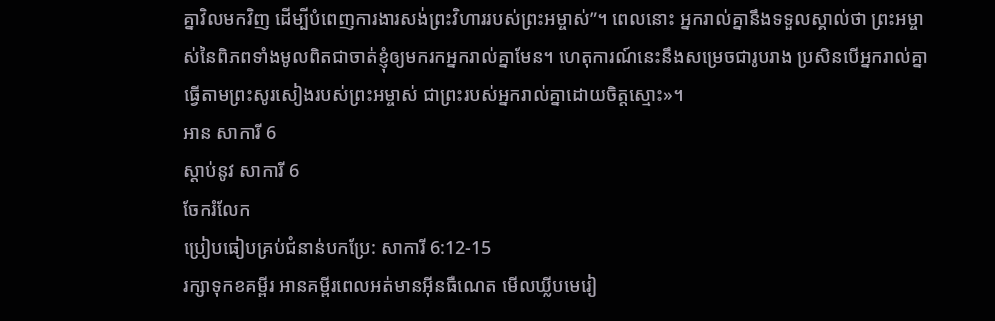គ្នាវិលមកវិញ ដើម្បីបំពេញការងារសង់ព្រះវិហាររបស់ព្រះអម្ចាស់”។ ពេលនោះ អ្នករាល់គ្នានឹងទទួលស្គាល់ថា ព្រះអម្ចាស់នៃពិភពទាំងមូលពិតជាចាត់ខ្ញុំឲ្យមករកអ្នករាល់គ្នាមែន។ ហេតុការណ៍នេះនឹងសម្រេចជារូបរាង ប្រសិនបើអ្នករាល់គ្នាធ្វើតាមព្រះសូរសៀងរបស់ព្រះអម្ចាស់ ជាព្រះរបស់អ្នករាល់គ្នាដោយចិត្តស្មោះ»។
អាន សាការី 6
ស្ដាប់នូវ សាការី 6
ចែករំលែក
ប្រៀបធៀបគ្រប់ជំនាន់បកប្រែ: សាការី 6:12-15
រក្សាទុកខគម្ពីរ អានគម្ពីរពេលអត់មានអ៊ីនធឺណេត មើលឃ្លីបមេរៀ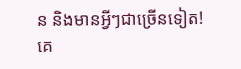ន និងមានអ្វីៗជាច្រើនទៀត!
គេ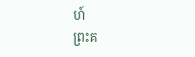ហ៍
ព្រះគ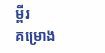ម្ពីរ
គម្រោង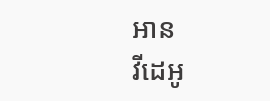អាន
វីដេអូ